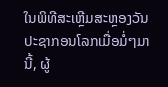ໃນພິທີສະເຫຼີມສະຫຼອງວັນປະຊາກອນໂລກເມື່ອມໍ່ໆມານີ້, ຜູ້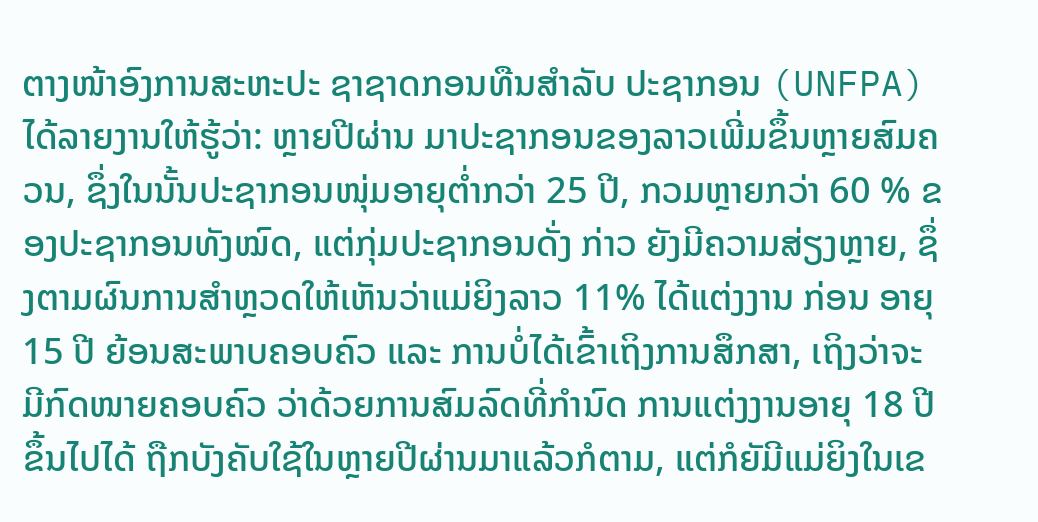ຕາງໜ້າອົງການສະຫະປະ ຊາຊາດກອນທືນສຳລັບ ປະຊາກອນ (UNFPA) ໄດ້ລາຍງານໃຫ້ຮູ້ວ່າ: ຫຼາຍປີຜ່ານ ມາປະຊາກອນຂອງລາວເພີ່ມຂຶ້ນຫຼາຍສົມຄວນ, ຊຶ່ງໃນນັ້ນປະຊາກອນໜຸ່ມອາຍຸຕ່ຳກວ່າ 25 ປີ, ກວມຫຼາຍກວ່າ 60 % ຂອງປະຊາກອນທັງໝົດ, ແຕ່ກຸ່ມປະຊາກອນດັ່ງ ກ່າວ ຍັງມີຄວາມສ່ຽງຫຼາຍ, ຊຶ່ງຕາມຜົນການສຳຫຼວດໃຫ້ເຫັນວ່າແມ່ຍິງລາວ 11% ໄດ້ແຕ່ງງານ ກ່ອນ ອາຍຸ15 ປີ ຍ້ອນສະພາບຄອບຄົວ ແລະ ການບໍ່ໄດ້ເຂົ້າເຖິງການສຶກສາ, ເຖິງວ່າຈະ ມີກົດໜາຍຄອບຄົວ ວ່າດ້ວຍການສົມລົດທີ່ກຳນົດ ການແຕ່ງງານອາຍຸ 18 ປີຂຶ້ນໄປໄດ້ ຖືກບັງຄັບໃຊ້ໃນຫຼາຍປີຜ່ານມາແລ້ວກໍຕາມ, ແຕ່ກໍຍັມີແມ່ຍິງໃນເຂ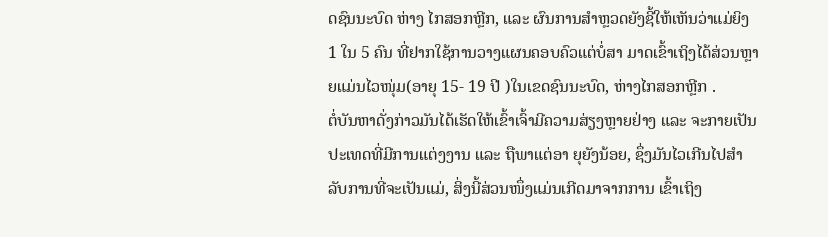ດຊົນນະບົດ ຫ່າງ ໄກສອກຫຼີກ, ແລະ ຜົນການສຳຫຼວດຍັງຊີ້ໃຫ້ເຫັນວ່າແມ່ຍິງ 1 ໃນ 5 ຄົນ ທີ່ຢາກໃຊ້ການວາງແຜນຄອບຄົວແຕ່ບໍ່ສາ ມາດເຂົ້າເຖິງໄດ້ສ່ວນຫຼາຍແມ່ນໄວໜຸ່ມ(ອາຍຸ 15- 19 ປີ )ໃນເຂດຊົນນະບົດ, ຫ່າງໄກສອກຫຼີກ .
ຕໍ່ບັນຫາດັ່ງກ່າວມັນໄດ້ເຮັດໃຫ້ເຂົ້າເຈົ້າມີຄວາມສ່ຽງຫຼາຍຢ່າງ ແລະ ຈະກາຍເປັນປະເທດທີ່ມີການແຕ່ງງານ ແລະ ຖືພາແຕ່ອາ ຍຸຍັງນ້ອຍ, ຊຶ່ງມັນໄວເກີນໄປສຳລັບການທີ່ຈະເປັນແມ່, ສິ່ງນີ້ສ່ວນໜຶ່ງແມ່ນເກີດມາຈາກການ ເຂົ້າເຖິງ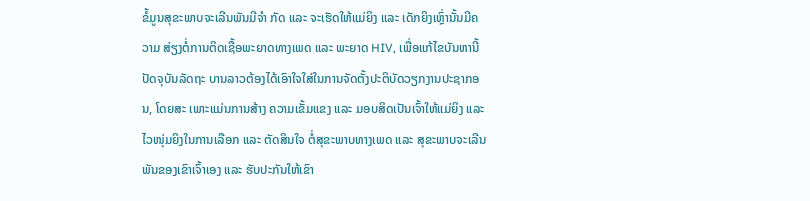ຂໍ້ມູນສຸຂະພາບຈະເລີນພັນມີຈຳ ກັດ ແລະ ຈະເຮັດໃຫ້ແມ່ຍິງ ແລະ ເດັກຍິງເຫຼົ່ານັ້ນມີຄວາມ ສ່ຽງຕໍ່ການຕິດເຊື້ອພະຍາດທາງເພດ ແລະ ພະຍາດ HIV, ເພື່ອແກ້ໄຂບັນຫານີ້ປັດຈຸບັນລັດຖະ ບານລາວຕ້ອງໄດ້ເອົາໃຈໃສ່ໃນການຈັດຕັ້ງປະຕິບັດວຽກງານປະຊາກອນ, ໂດຍສະ ເພາະແມ່ນການສ້າງ ຄວາມເຂັ້ມແຂງ ແລະ ມອບສິດເປັນເຈົ້າໃຫ້ແມ່ຍິງ ແລະ ໄວໜຸ່ມຍິງໃນການເລືອກ ແລະ ຕັດສິນໃຈ ຕໍ່ສຸຂະພາບທາງເພດ ແລະ ສຸຂະພາບຈະເລີນພັນຂອງເຂົາເຈົ້າເອງ ແລະ ຮັບປະກັນໃຫ້ເຂົາ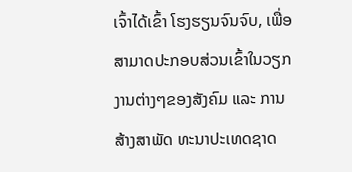ເຈົ້າໄດ້ເຂົ້າ ໂຮງຮຽນຈົນຈົບ, ເພື່ອສາມາດປະກອບສ່ວນເຂົ້າໃນວຽກງານຕ່າງໆຂອງສັງຄົມ ແລະ ການສ້າງສາພັດ ທະນາປະເທດຊາດ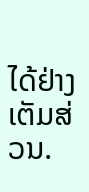ໄດ້ຢ່າງເຕັມສ່ວນ.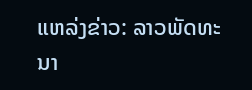ແຫລ່ງຂ່າວ: ລາວພັດທະນາ